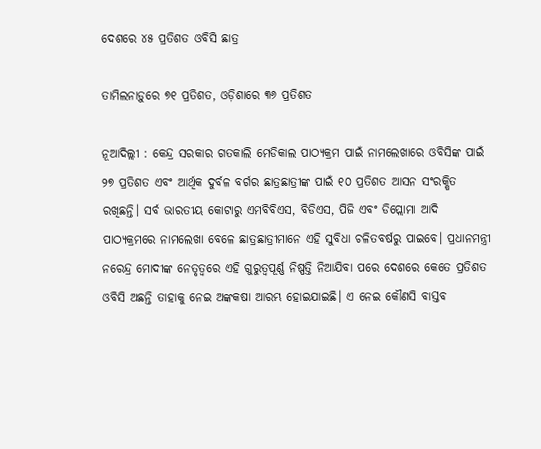ଦେଶରେ ୪୫ ପ୍ରତିଶତ ଓବିସି ଛାତ୍ର

ତାମିଲନାଡ଼ୁରେ ୭୧ ପ୍ରତିଶତ, ଓଡ଼ିଶାରେ ୩୬ ପ୍ରତିଶତ

ନୂଆଦିଲ୍ଲୀ : କେନ୍ଦ୍ର ସରକାର ଗତକାଲି ମେଡିକାଲ ପାଠ୍ୟକ୍ରମ ପାଇଁ ନାମଲେଖାରେ ଓବିସିଙ୍କ ପାଇଁ ୨୭ ପ୍ରତିଶତ ଏବଂ ଆର୍ଥିକ ଦୁର୍ବଳ ବର୍ଗର ଛାତ୍ରଛାତ୍ରୀଙ୍କ ପାଇଁ ୧୦ ପ୍ରତିଶତ ଆସନ ସଂରକ୍ଷିତ ରଖିଛନ୍ତି। ସର୍ବ ଭାରତୀୟ କୋଟାରୁ ଏମବିବିଏସ, ବିଡିଏସ, ପିଜି ଏବଂ ଡିପ୍ଲୋମା ଆଦି ପାଠ୍ୟକ୍ରମରେ ନାମଲେଖା ବେଳେ ଛାତ୍ରଛାତ୍ରୀମାନେ ଏହି ସୁବିଧା ଚଳିତବର୍ଷରୁ ପାଇବେ। ପ୍ରଧାନମନ୍ତ୍ରୀ ନରେନ୍ଦ୍ର ମୋଦୀଙ୍କ ନେତୃତ୍ବରେ ଏହି ଗୁରୁତ୍ବପୂର୍ଣ୍ଣ ନିଷ୍ପତ୍ତି ନିଆଯିବା ପରେ ଦେଶରେ କେତେ ପ୍ରତିଶତ ଓବିସି ଅଛନ୍ତି ତାହାକୁ ନେଇ ଅଙ୍କକଷା ଆରମ୍ଭ ହୋଇଯାଇଛି। ଏ ନେଇ କୌଣସି ବାସ୍ତବ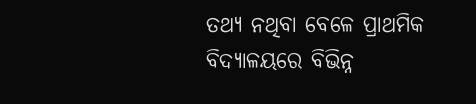ତଥ୍ୟ ନଥିବା ବେଳେ ପ୍ରାଥମିକ ବିଦ୍ୟାଳୟରେ ବିଭିନ୍ନ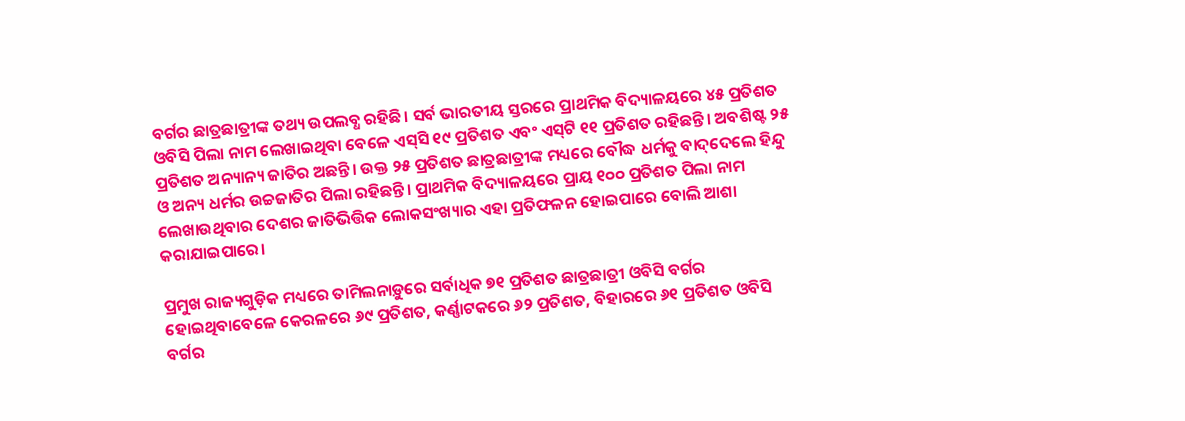ବର୍ଗର ଛାତ୍ରଛାତ୍ରୀଙ୍କ ତଥ୍ୟ ଉପଲବ୍ଧ ରହିଛି। ସର୍ବ ଭାରତୀୟ ସ୍ତରରେ ପ୍ରାଥମିକ ବିଦ୍ୟାଳୟରେ ୪୫ ପ୍ରତିଶତ ଓବିସି ପିଲା ନାମ ଲେଖାଇଥିବା ବେଳେ ଏସ୍‌ସି ୧୯ ପ୍ରତିଶତ ଏବଂ ଏସ୍‌ଟି ୧୧ ପ୍ରତିଶତ ରହିଛନ୍ତି। ଅବଶିଷ୍ଟ ୨୫ ପ୍ରତିଶତ ଅନ୍ୟାନ୍ୟ ଜାତିର ଅଛନ୍ତି। ଉକ୍ତ ୨୫ ପ୍ରତିଶତ ଛାତ୍ରଛାତ୍ରୀଙ୍କ ମଧ୍ୟରେ ବୌଦ୍ଧ ଧର୍ମକୁ ବାଦ୍‌ଦେଲେ ହିନ୍ଦୁ ଓ ଅନ୍ୟ ଧର୍ମର ଉଚ୍ଚଜାତିର ପିଲା ରହିଛନ୍ତି। ପ୍ରାଥମିକ ବିଦ୍ୟାଳୟରେ ପ୍ରାୟ ୧୦୦ ପ୍ରତିଶତ ପିଲା ନାମ ଲେଖାଉଥିବାର ଦେଶର ଜାତିଭିତ୍ତିକ ଲୋକସଂଖ୍ୟାର ଏହା ପ୍ରତିଫଳନ ହୋଇପାରେ ବୋଲି ଆଶା କରାଯାଇପାରେ।

ପ୍ରମୁଖ ରାଜ୍ୟଗୁଡ଼ିକ ମଧ୍ୟରେ ତାମିଲନାଡ଼ୁରେ ସର୍ବାଧିକ ୭୧ ପ୍ରତିଶତ ଛାତ୍ରଛାତ୍ରୀ ଓବିସି ବର୍ଗର ହୋଇଥିବାବେଳେ କେରଳରେ ୬୯ ପ୍ରତିଶତ, କର୍ଣ୍ଣାଟକରେ ୬୨ ପ୍ରତିଶତ, ବିହାରରେ ୬୧ ପ୍ରତିଶତ ଓବିସି ବର୍ଗର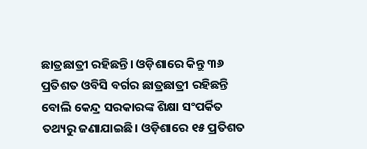ଛାତ୍ରଛାତ୍ରୀ ରହିଛନ୍ତି। ଓଡ଼ିଶାରେ କିନ୍ତୁ ୩୬ ପ୍ରତିଶତ ଓବିସି ବର୍ଗର ଛାତ୍ରଛାତ୍ରୀ ରହିଛନ୍ତି ବୋଲି କେନ୍ଦ୍ର ସରକାରଙ୍କ ଶିକ୍ଷା ସଂପର୍କିତ ତଥ୍ୟରୁ ଜଣାଯାଇଛି। ଓଡ଼ିଶାରେ ୧୫ ପ୍ରତିଶତ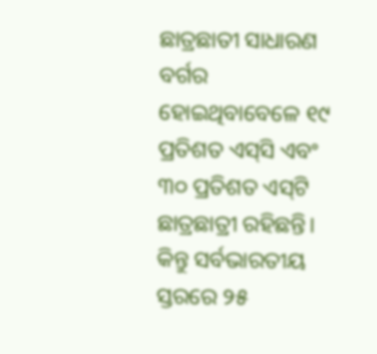ଛାତ୍ରଛାତୀ ସାଧାରଣ ବର୍ଗର ହୋଇଥିବାବେଳେ ୧୯ ପ୍ରତିଶତ ଏସ୍‌ସି ଏବଂ ୩୦ ପ୍ରତିଶତ ଏସ୍‌ଟି ଛାତ୍ରଛାତ୍ରୀ ରହିଛନ୍ତି। କିନ୍ତୁ ସର୍ବଭାରତୀୟ ସ୍ତରରେ ୨୫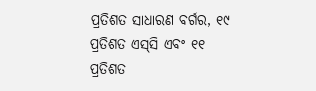ପ୍ରତିଶତ ସାଧାରଣ ବର୍ଗର, ୧୯ ପ୍ରତିଶତ ଏସ୍‌ସି ଏବଂ ୧୧ ପ୍ରତିଶତ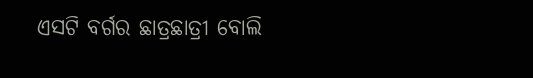ଏସଟି ବର୍ଗର ଛାତ୍ରଛାତ୍ରୀ ବୋଲି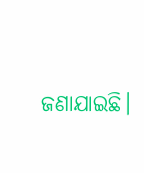ଜଣାଯାଇଛି।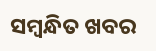ସମ୍ବନ୍ଧିତ ଖବର